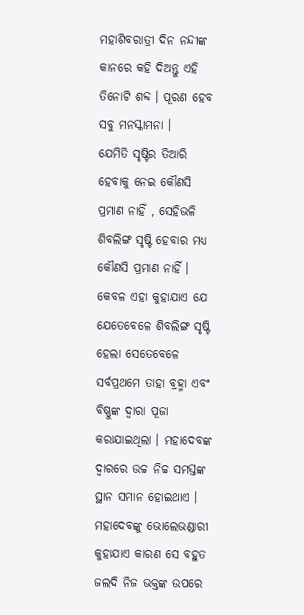ମହାଶିବରାତ୍ରୀ ଦିନ ନନ୍ଦୀଙ୍କ କାନରେ କହି ଦିଅନ୍ତୁ ଏହି ତିନୋଟି ଶବ୍ଦ । ପୂରଣ ହେବ ସବୁ ମନସ୍କାମନା ।
ଯେମିତି ସୃଷ୍ଟିର ତିଆରି ହେବାକୁ ନେଇ କୌଣସି ପ୍ରମାଣ ନାହିଁ , ସେହିଭଳି ଶିବଲିଙ୍ଗ ସୃଷ୍ଟି ହେବାର ମଧ୍ୟ କୌଣସି ପ୍ରମାଣ ନାହିଁ । କେବଳ ଏହା କୁହାଯାଏ ଯେ ଯେତେବେଳେ ଶିବଲିଙ୍ଗ ସୃଷ୍ଟି ହେଲା ସେତେବେଳେ ସର୍ବପ୍ରଥମେ ତାହା ବ୍ରହ୍ମା ଏବଂ ବିଷ୍ଣୁଙ୍କ ଦ୍ୱାରା ପୂଜା କରାଯାଇଥିଲା । ମହାଦେବଙ୍କ ଦ୍ୱାରରେ ଉଚ୍ଚ ନିଚ୍ଚ ସମସ୍ତଙ୍କ ସ୍ଥାନ ସମାନ ହୋଇଥାଏ । ମହାଦେବଙ୍କୁ ଭୋଲେଭଣ୍ଡାରୀ କୁହାଯାଏ କାରଣ ସେ ବହୁତ ଜଲଦି ନିଜ ଭକ୍ତଙ୍କ ଉପରେ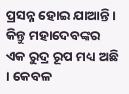ପ୍ରସନ୍ନ ହୋଇ ଯାଆନ୍ତି । କିନ୍ତୁ ମହାଦେବଙ୍କର ଏକ ରୁଦ୍ର ରୂପ ମଧ୍ୟ ଅଛି । କେବଳ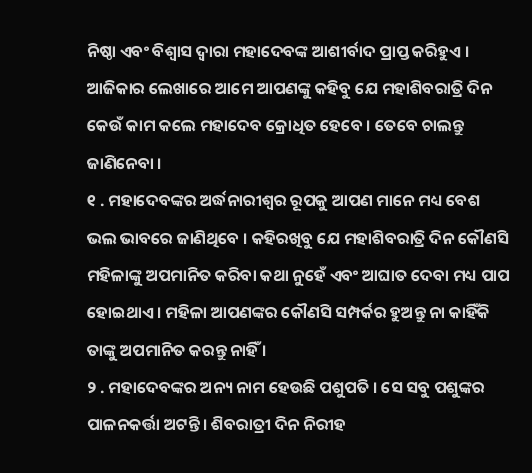ନିଷ୍ଠା ଏବଂ ବିଶ୍ୱାସ ଦ୍ୱାରା ମହାଦେବଙ୍କ ଆଶୀର୍ବାଦ ପ୍ରାପ୍ତ କରିହୁଏ । ଆଜିକାର ଲେଖାରେ ଆମେ ଆପଣଙ୍କୁ କହିବୁ ଯେ ମହାଶିବରାତ୍ରି ଦିନ କେଉଁ କାମ କଲେ ମହାଦେବ କ୍ରୋଧିତ ହେବେ । ତେବେ ଚାଲନ୍ତୁ ଜାଣିନେବା ।
୧ . ମହାଦେବଙ୍କର ଅର୍ଦ୍ଧନାରୀଶ୍ୱର ରୂପକୁ ଆପଣ ମାନେ ମଧ୍ୟ ବେଶ ଭଲ ଭାବରେ ଜାଣିଥିବେ । କହିରଖିବୁ ଯେ ମହାଶିବରାତ୍ରି ଦିନ କୌଣସି ମହିଳାଙ୍କୁ ଅପମାନିତ କରିବା କଥା ନୁହେଁ ଏବଂ ଆଘାତ ଦେବା ମଧ୍ୟ ପାପ ହୋଇଥାଏ । ମହିଳା ଆପଣଙ୍କର କୌଣସି ସମ୍ପର୍କର ହୁଅନ୍ତୁ ନା କାହିଁକି ତାଙ୍କୁ ଅପମାନିତ କରନ୍ତୁ ନାହିଁ ।
୨ . ମହାଦେବଙ୍କର ଅନ୍ୟ ନାମ ହେଉଛି ପଶୁପତି । ସେ ସବୁ ପଶୁଙ୍କର ପାଳନକର୍ତ୍ତା ଅଟନ୍ତି । ଶିବରାତ୍ରୀ ଦିନ ନିରୀହ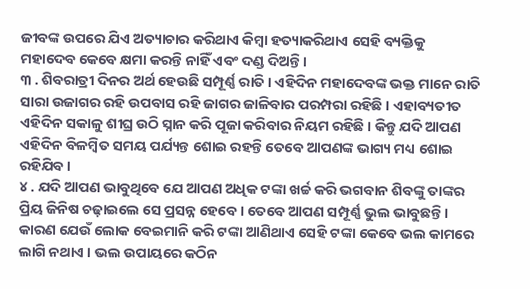ଜୀବଙ୍କ ଉପରେ ଯିଏ ଅତ୍ୟାଚାର କରିଥାଏ କିମ୍ୱା ହତ୍ୟାକରିଥାଏ ସେହି ବ୍ୟକ୍ତିକୁ ମହାଦେବ କେବେ କ୍ଷମା କରନ୍ତି ନାହିଁ ଏବଂ ଦଣ୍ଡ ଦିଅନ୍ତି ।
୩ . ଶିବରାତ୍ରୀ ଦିନର ଅର୍ଥ ହେଉଛି ସମ୍ପୂର୍ଣ୍ଣ ରାତି । ଏହିଦିନ ମହାଦେବଙ୍କ ଭକ୍ତ ମାନେ ରାତି ସାରା ଉଜାଗର ରହି ଉପବାସ ରହି ଜାଗର ଜାଳିବାର ପରମ୍ପରା ରହିଛି । ଏହାବ୍ୟତୀତ ଏହିଦିନ ସକାଳୁ ଶୀଘ୍ର ଉଠି ସ୍ନାନ କରି ପୂଜା କରିବାର ନିୟମ ରହିଛି । କିନ୍ତୁ ଯଦି ଆପଣ ଏହିଦିନ ବିଳମ୍ବିତ ସମୟ ପର୍ଯ୍ୟନ୍ତ ଶୋଇ ରହନ୍ତି ତେବେ ଆପଣଙ୍କ ଭାଗ୍ୟ ମଧ୍ୟ ଶୋଇ ରହିଯିବ ।
୪ . ଯଦି ଆପଣ ଭାବୁଥିବେ ଯେ ଆପଣ ଅଧିକ ଟଙ୍କା ଖର୍ଚ୍ଚ କରି ଭଗବାନ ଶିବଙ୍କୁ ତାଙ୍କର ପ୍ରିୟ ଜିନିଷ ଚଢ଼ାଇଲେ ସେ ପ୍ରସନ୍ନ ହେବେ । ତେବେ ଆପଣ ସମ୍ପୂର୍ଣ୍ଣ ଭୁଲ ଭାବୁଛନ୍ତି । କାରଣ ଯେଉଁ ଲୋକ ବେଇମାନି କରି ଟଙ୍କା ଆଣିଥାଏ ସେହି ଟଙ୍କା କେବେ ଭଲ କାମରେ ଲାଗି ନଥାଏ । ଭଲ ଉପାୟରେ କଠିନ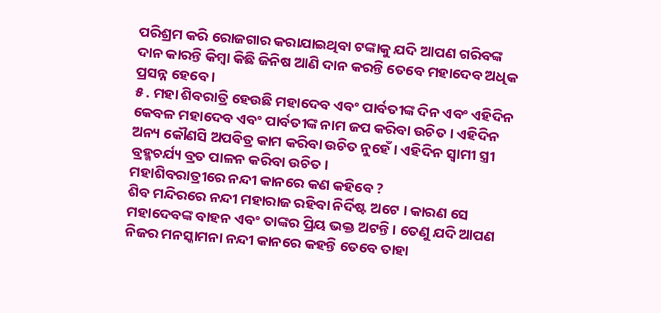ପରିଶ୍ରମ କରି ରୋଜଗାର କରାଯାଇଥିବା ଟଙ୍କାକୁ ଯଦି ଆପଣ ଗରିବଙ୍କ ଦାନ କାରନ୍ତି କିମ୍ବା କିଛି ଜିନିଷ ଆଣି ଦାନ କରନ୍ତି ତେବେ ମହାଦେବ ଅଧିକ ପ୍ରସନ୍ନ ହେବେ ।
୫ . ମହା ଶିବରାତ୍ରି ହେଉଛି ମହାଦେବ ଏବଂ ପାର୍ବତୀଙ୍କ ଦିନ ଏବଂ ଏହିଦିନ କେବଳ ମହାଦେବ ଏବଂ ପାର୍ବତୀଙ୍କ ନାମ ଜପ କରିବା ଉଚିତ । ଏହିଦିନ ଅନ୍ୟ କୌଣସି ଅପବିତ୍ର କାମ କରିବା ଉଚିତ ନୁହେଁ । ଏହିଦିନ ସ୍ୱାମୀ ସ୍ତ୍ରୀ ବ୍ରହ୍ମଚର୍ଯ୍ୟ ବ୍ରତ ପାଳନ କରିବା ଉଚିତ।
ମହାଶିବରାତ୍ରୀରେ ନନ୍ଦୀ କାନରେ କଣ କହିବେ ?
ଶିବ ମନ୍ଦିରରେ ନନ୍ଦୀ ମହାରାଜ ରହିବା ନିର୍ଦିଷ୍ଟ ଅଟେ । କାରଣ ସେ ମହାଦେବଙ୍କ ବାହନ ଏବଂ ତାଙ୍କର ପ୍ରିୟ ଭକ୍ତ ଅଟନ୍ତି । ତେଣୁ ଯଦି ଆପଣ ନିଜର ମନସ୍କାମନା ନନ୍ଦୀ କାନରେ କହନ୍ତି ତେବେ ତାହା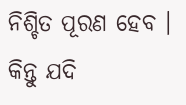ନିଶ୍ଚିତ ପୂରଣ ହେବ । କିନ୍ତୁ ଯଦି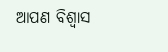ଆପଣ ବିଶ୍ୱାସ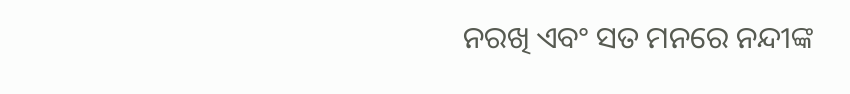ନରଖି ଏବଂ ସତ ମନରେ ନନ୍ଦୀଙ୍କ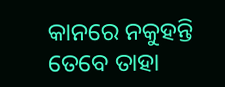କାନରେ ନକୁହନ୍ତି ତେବେ ତାହା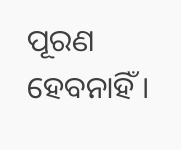ପୂରଣ ହେବନାହିଁ ।